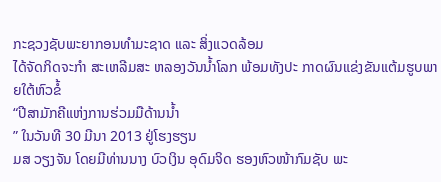ກະຊວງຊັບພະຍາກອນທຳມະຊາດ ແລະ ສິ່ງແວດລ້ອມ
ໄດ້ຈັດກິດຈະກຳ ສະເຫລີມສະ ຫລອງວັນນ້ຳໂລກ ພ້ອມທັງປະ ກາດຜົນແຂ່ງຂັນແຕ້ມຮູບພາຍໃຕ້ຫົວຂໍ້
“ປີສາມັກຄີແຫ່ງການຮ່ວມມືດ້ານນ້ຳ
” ໃນວັນທີ 30 ມີນາ 2013 ຢູ່ໂຮງຮຽນ
ມສ ວຽງຈັນ ໂດຍມີທ່ານນາງ ບົວເງິນ ອຸດົມຈິດ ຮອງຫົວໜ້າກົມຊັບ ພະ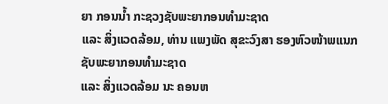ຍາ ກອນນ້ຳ ກະຊວງຊັບພະຍາກອນທຳມະຊາດ
ແລະ ສິ່ງແວດລ້ອມ, ທ່ານ ແພງພັດ ສຸຂະວົງສາ ຮອງຫົວໜ້າພແນກຊັບພະຍາກອນທຳມະຊາດ
ແລະ ສິ່ງແວດລ້ອມ ນະ ຄອນຫ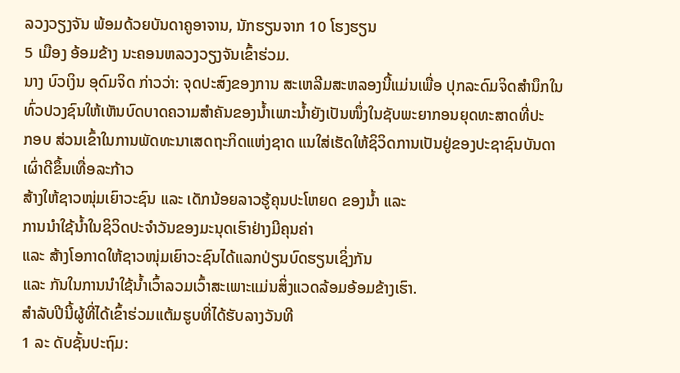ລວງວຽງຈັນ ພ້ອມດ້ວຍບັນດາຄູອາຈານ, ນັກຮຽນຈາກ 10 ໂຮງຮຽນ
5 ເມືອງ ອ້ອມຂ້າງ ນະຄອນຫລວງວຽງຈັນເຂົ້າຮ່ວມ.
ນາງ ບົວເງິນ ອຸດົມຈິດ ກ່າວວ່າ: ຈຸດປະສົງຂອງການ ສະເຫລີມສະຫລອງນີ້ແມ່ນເພື່ອ ປຸກລະດົມຈິດສຳນຶກໃນທົ່ວປວງຊົນໃຫ້ເຫັນບົດບາດຄວາມສຳຄັນຂອງນ້ຳເພາະນ້ຳຍັງເປັນໜຶ່ງໃນຊັບພະຍາກອນຍຸດທະສາດທີ່ປະ
ກອບ ສ່ວນເຂົ້າໃນການພັດທະນາເສດຖະກິດແຫ່ງຊາດ ແນໃສ່ເຮັດໃຫ້ຊິວິດການເປັນຢູ່ຂອງປະຊາຊົນບັນດາເຜົ່າດີຂຶ້ນເທື່ອລະກ້າວ
ສ້າງໃຫ້ຊາວໜຸ່ມເຍົາວະຊົນ ແລະ ເດັກນ້ອຍລາວຮູ້ຄຸນປະໂຫຍດ ຂອງນ້ຳ ແລະ
ການນຳໃຊ້ນ້ຳໃນຊິວິດປະຈຳວັນຂອງມະນຸດເຮົາຢ່າງມີຄຸນຄ່າ
ແລະ ສ້າງໂອກາດໃຫ້ຊາວໜຸ່ມເຍົາວະຊົນໄດ້ແລກປ່ຽນບົດຮຽນເຊິ່ງກັນ
ແລະ ກັນໃນການນຳໃຊ້ນ້ຳເວົ້າລວມເວົ້າສະເພາະແມ່ນສິ່ງແວດລ້ອມອ້ອມຂ້າງເຮົາ.
ສຳລັບປີນີ້ຜູ້ທີ່ໄດ້ເຂົ້າຮ່ວມແຕ້ມຮູບທີ່ໄດ້ຮັບລາງວັນທີ
1 ລະ ດັບຊັ້ນປະຖົມ: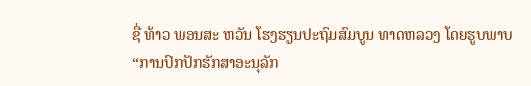ຊື່ ທ້າວ ພອນສະ ຫວັນ ໂຮງຮຽນປະຖົມສົມບູນ ທາດຫລວງ ໂດຍຮູບພາບ
“ການປົກປັກຮັກສາອະນຸລັກ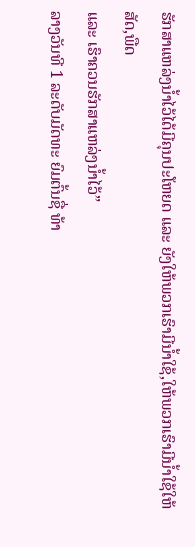ຮັກສາແຫລ່ງນ້ຳໄວ້ໄດ້ມີຄຸນປະໂຫຍດ ແລະ ຍັງໃຫ້ພວກເຮົາມີນ້ຳໃຊ້,ໃຫ້ພວກເຮົາມີນ້ຳໃຊ້ໃຫ້ສັດ,ພືດ
ແລະ ເຮົາຄວນຮັກສາແຫລ່ງນ້ຳໄວ້”
ລາງວັນທີ 1 ລະດັບມັດທະ ຍົມຕົ້ນຊື່ ທ້າ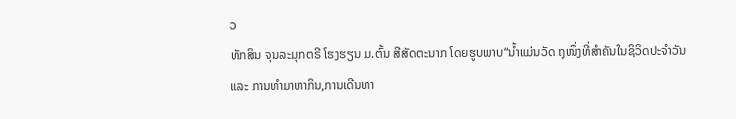ວ
ທັກສິນ ຈຸນລະມຸກຕຣີ ໂຮງຮຽນ ມ.ຕົ້ນ ສີສັດຕະນາກ ໂດຍຮູບພາບ“ນ້ຳແມ່ນວັດ ຖຸໜຶ່ງທີ່ສຳຄັນໃນຊິວິດປະຈຳວັນ
ແລະ ການທຳມາຫາກິນ,ການເດີນທາ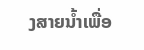ງສາຍນ້ຳເພື່ອ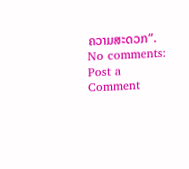ຄວາມສະດວກ”.
No comments:
Post a Comment